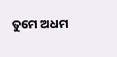ତୁମେ ଅଧମ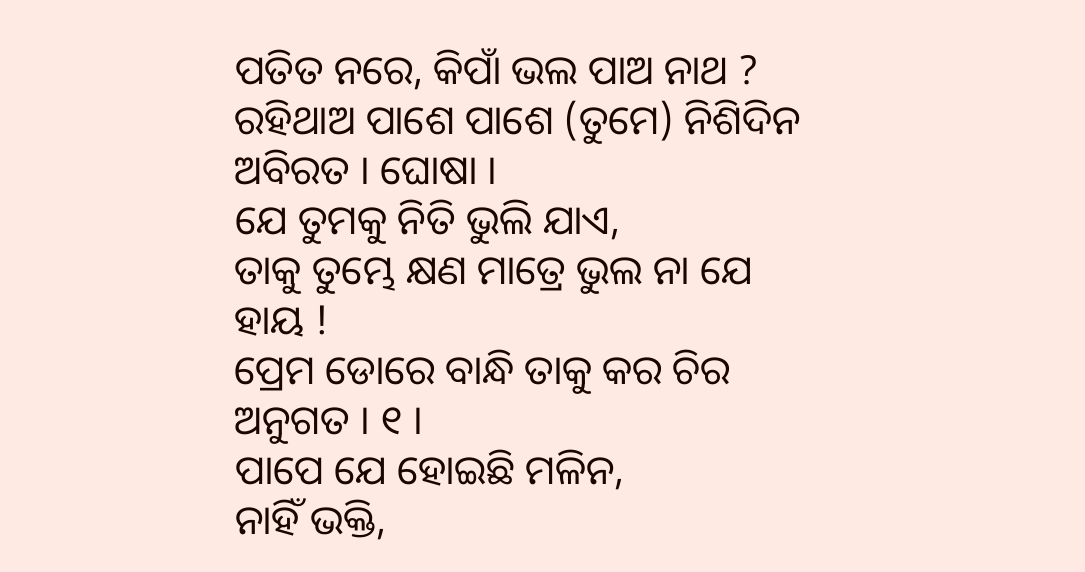ପତିତ ନରେ, କିପାଁ ଭଲ ପାଅ ନାଥ ?
ରହିଥାଅ ପାଶେ ପାଶେ (ତୁମେ) ନିଶିଦିନ ଅବିରତ । ଘୋଷା ।
ଯେ ତୁମକୁ ନିତି ଭୁଲି ଯାଏ,
ତାକୁ ତୁମ୍ଭେ କ୍ଷଣ ମାତ୍ରେ ଭୁଲ ନା ଯେ ହାୟ !
ପ୍ରେମ ଡୋରେ ବାନ୍ଧି ତାକୁ କର ଚିର ଅନୁଗତ । ୧ ।
ପାପେ ଯେ ହୋଇଛି ମଳିନ,
ନାହିଁ ଭକ୍ତି,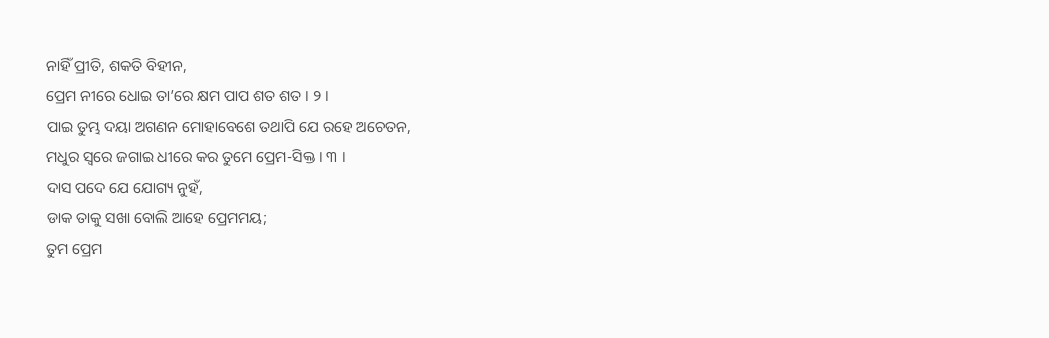ନାହିଁ ପ୍ରୀତି, ଶକତି ବିହୀନ,
ପ୍ରେମ ନୀରେ ଧୋଇ ତା’ରେ କ୍ଷମ ପାପ ଶତ ଶତ । ୨ ।
ପାଇ ତୁମ୍ଭ ଦୟା ଅଗଣନ ମୋହାବେଶେ ତଥାପି ଯେ ରହେ ଅଚେତନ,
ମଧୁର ସ୍ୱରେ ଜଗାଇ ଧୀରେ କର ତୁମେ ପ୍ରେମ-ସିକ୍ତ । ୩ ।
ଦାସ ପଦେ ଯେ ଯୋଗ୍ୟ ନୁହଁ,
ଡାକ ତାକୁ ସଖା ବୋଲି ଆହେ ପ୍ରେମମୟ;
ତୁମ ପ୍ରେମ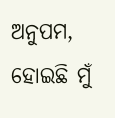ଅନୁପମ, ହୋଇଛି ମୁଁ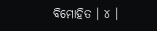ବିମୋହିତ । ୪ ।